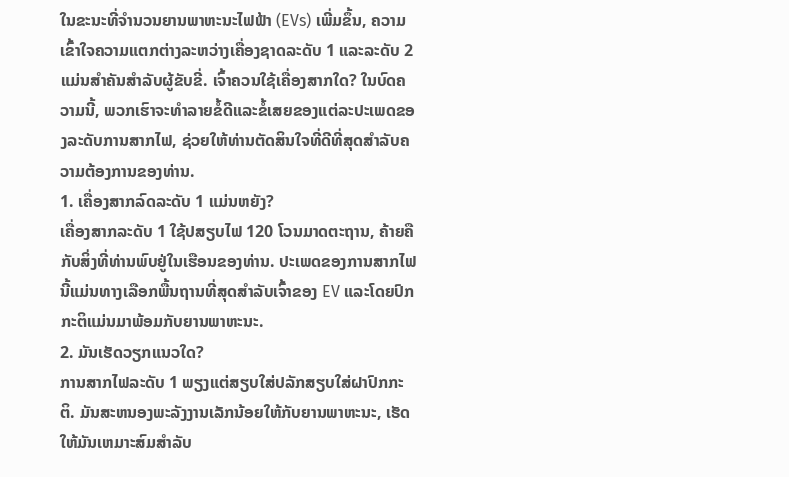ໃນຂະນະທີ່ຈໍານວນຍານພາຫະນະໄຟຟ້າ (EVs) ເພີ່ມຂຶ້ນ, ຄວາມເຂົ້າໃຈຄວາມແຕກຕ່າງລະຫວ່າງເຄື່ອງຊາດລະດັບ 1 ແລະລະດັບ 2 ແມ່ນສໍາຄັນສໍາລັບຜູ້ຂັບຂີ່. ເຈົ້າຄວນໃຊ້ເຄື່ອງສາກໃດ? ໃນບົດຄວາມນີ້, ພວກເຮົາຈະທໍາລາຍຂໍ້ດີແລະຂໍ້ເສຍຂອງແຕ່ລະປະເພດຂອງລະດັບການສາກໄຟ, ຊ່ວຍໃຫ້ທ່ານຕັດສິນໃຈທີ່ດີທີ່ສຸດສໍາລັບຄວາມຕ້ອງການຂອງທ່ານ.
1. ເຄື່ອງສາກລົດລະດັບ 1 ແມ່ນຫຍັງ?
ເຄື່ອງສາກລະດັບ 1 ໃຊ້ປສຽບໄຟ 120 ໂວນມາດຕະຖານ, ຄ້າຍຄືກັບສິ່ງທີ່ທ່ານພົບຢູ່ໃນເຮືອນຂອງທ່ານ. ປະເພດຂອງການສາກໄຟນີ້ແມ່ນທາງເລືອກພື້ນຖານທີ່ສຸດສໍາລັບເຈົ້າຂອງ EV ແລະໂດຍປົກກະຕິແມ່ນມາພ້ອມກັບຍານພາຫະນະ.
2. ມັນເຮັດວຽກແນວໃດ?
ການສາກໄຟລະດັບ 1 ພຽງແຕ່ສຽບໃສ່ປລັກສຽບໃສ່ຝາປົກກະຕິ. ມັນສະຫນອງພະລັງງານເລັກນ້ອຍໃຫ້ກັບຍານພາຫະນະ, ເຮັດໃຫ້ມັນເຫມາະສົມສໍາລັບ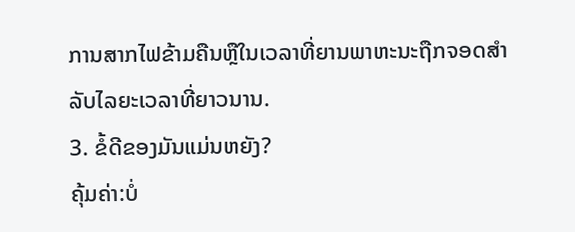ການສາກໄຟຂ້າມຄືນຫຼືໃນເວລາທີ່ຍານພາຫະນະຖືກຈອດສໍາລັບໄລຍະເວລາທີ່ຍາວນານ.
3. ຂໍ້ດີຂອງມັນແມ່ນຫຍັງ?
ຄຸ້ມຄ່າ:ບໍ່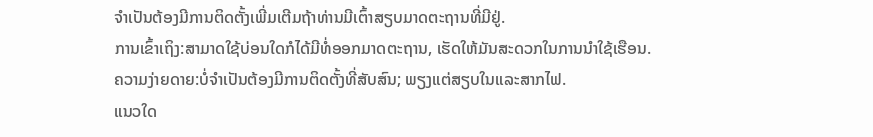ຈໍາເປັນຕ້ອງມີການຕິດຕັ້ງເພີ່ມເຕີມຖ້າທ່ານມີເຕົ້າສຽບມາດຕະຖານທີ່ມີຢູ່.
ການເຂົ້າເຖິງ:ສາມາດໃຊ້ບ່ອນໃດກໍໄດ້ມີທໍ່ອອກມາດຕະຖານ, ເຮັດໃຫ້ມັນສະດວກໃນການນໍາໃຊ້ເຮືອນ.
ຄວາມງ່າຍດາຍ:ບໍ່ຈໍາເປັນຕ້ອງມີການຕິດຕັ້ງທີ່ສັບສົນ; ພຽງແຕ່ສຽບໃນແລະສາກໄຟ.
ແນວໃດ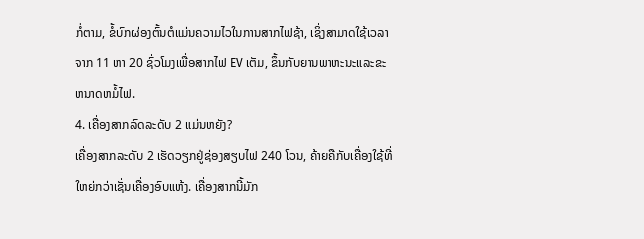ກໍ່ຕາມ, ຂໍ້ບົກຜ່ອງຕົ້ນຕໍແມ່ນຄວາມໄວໃນການສາກໄຟຊ້າ, ເຊິ່ງສາມາດໃຊ້ເວລາຈາກ 11 ຫາ 20 ຊົ່ວໂມງເພື່ອສາກໄຟ EV ເຕັມ, ຂຶ້ນກັບຍານພາຫະນະແລະຂະຫນາດຫມໍ້ໄຟ.
4. ເຄື່ອງສາກລົດລະດັບ 2 ແມ່ນຫຍັງ?
ເຄື່ອງສາກລະດັບ 2 ເຮັດວຽກຢູ່ຊ່ອງສຽບໄຟ 240 ໂວນ, ຄ້າຍຄືກັບເຄື່ອງໃຊ້ທີ່ໃຫຍ່ກວ່າເຊັ່ນເຄື່ອງອົບແຫ້ງ. ເຄື່ອງສາກນີ້ມັກ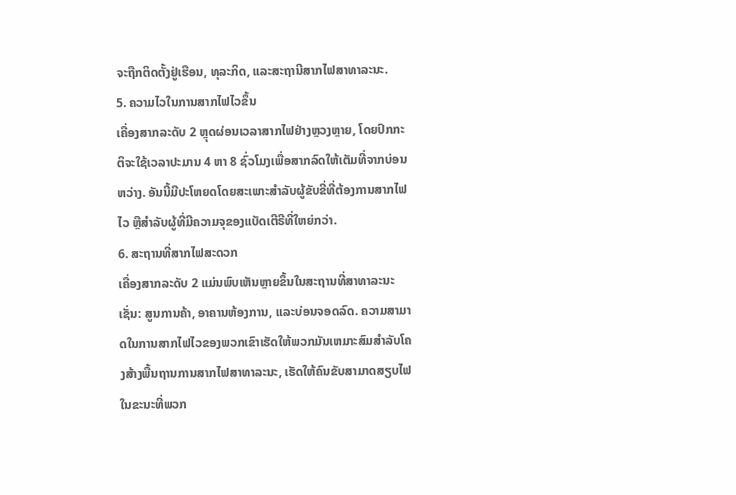ຈະຖືກຕິດຕັ້ງຢູ່ເຮືອນ, ທຸລະກິດ, ແລະສະຖານີສາກໄຟສາທາລະນະ.
5. ຄວາມໄວໃນການສາກໄຟໄວຂຶ້ນ
ເຄື່ອງສາກລະດັບ 2 ຫຼຸດຜ່ອນເວລາສາກໄຟຢ່າງຫຼວງຫຼາຍ, ໂດຍປົກກະຕິຈະໃຊ້ເວລາປະມານ 4 ຫາ 8 ຊົ່ວໂມງເພື່ອສາກລົດໃຫ້ເຕັມທີ່ຈາກບ່ອນຫວ່າງ. ອັນນີ້ມີປະໂຫຍດໂດຍສະເພາະສຳລັບຜູ້ຂັບຂີ່ທີ່ຕ້ອງການສາກໄຟໄວ ຫຼືສຳລັບຜູ້ທີ່ມີຄວາມຈຸຂອງແບັດເຕີຣີທີ່ໃຫຍ່ກວ່າ.
6. ສະຖານທີ່ສາກໄຟສະດວກ
ເຄື່ອງສາກລະດັບ 2 ແມ່ນພົບເຫັນຫຼາຍຂຶ້ນໃນສະຖານທີ່ສາທາລະນະເຊັ່ນ: ສູນການຄ້າ, ອາຄານຫ້ອງການ, ແລະບ່ອນຈອດລົດ. ຄວາມສາມາດໃນການສາກໄຟໄວຂອງພວກເຂົາເຮັດໃຫ້ພວກມັນເຫມາະສົມສໍາລັບໂຄງສ້າງພື້ນຖານການສາກໄຟສາທາລະນະ, ເຮັດໃຫ້ຄົນຂັບສາມາດສຽບໄຟໃນຂະນະທີ່ພວກ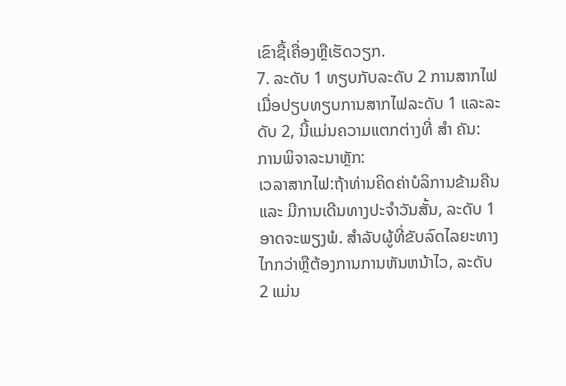ເຂົາຊື້ເຄື່ອງຫຼືເຮັດວຽກ.
7. ລະດັບ 1 ທຽບກັບລະດັບ 2 ການສາກໄຟ
ເມື່ອປຽບທຽບການສາກໄຟລະດັບ 1 ແລະລະດັບ 2, ນີ້ແມ່ນຄວາມແຕກຕ່າງທີ່ ສຳ ຄັນ:
ການພິຈາລະນາຫຼັກ:
ເວລາສາກໄຟ:ຖ້າທ່ານຄິດຄ່າບໍລິການຂ້າມຄືນ ແລະ ມີການເດີນທາງປະຈໍາວັນສັ້ນ, ລະດັບ 1 ອາດຈະພຽງພໍ. ສໍາລັບຜູ້ທີ່ຂັບລົດໄລຍະທາງໄກກວ່າຫຼືຕ້ອງການການຫັນຫນ້າໄວ, ລະດັບ 2 ແມ່ນ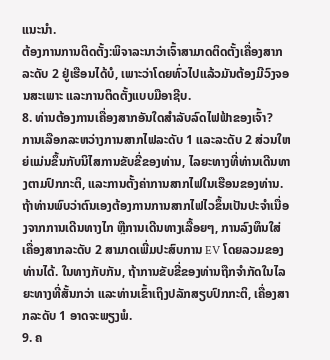ແນະນໍາ.
ຕ້ອງການການຕິດຕັ້ງ:ພິຈາລະນາວ່າເຈົ້າສາມາດຕິດຕັ້ງເຄື່ອງສາກລະດັບ 2 ຢູ່ເຮືອນໄດ້ບໍ, ເພາະວ່າໂດຍທົ່ວໄປແລ້ວມັນຕ້ອງມີວົງຈອນສະເພາະ ແລະການຕິດຕັ້ງແບບມືອາຊີບ.
8. ທ່ານຕ້ອງການເຄື່ອງສາກອັນໃດສຳລັບລົດໄຟຟ້າຂອງເຈົ້າ?
ການເລືອກລະຫວ່າງການສາກໄຟລະດັບ 1 ແລະລະດັບ 2 ສ່ວນໃຫຍ່ແມ່ນຂຶ້ນກັບນິໄສການຂັບຂີ່ຂອງທ່ານ, ໄລຍະທາງທີ່ທ່ານເດີນທາງຕາມປົກກະຕິ, ແລະການຕັ້ງຄ່າການສາກໄຟໃນເຮືອນຂອງທ່ານ. ຖ້າທ່ານພົບວ່າຕົນເອງຕ້ອງການການສາກໄຟໄວຂຶ້ນເປັນປະຈໍາເນື່ອງຈາກການເດີນທາງໄກ ຫຼືການເດີນທາງເລື້ອຍໆ, ການລົງທຶນໃສ່ເຄື່ອງສາກລະດັບ 2 ສາມາດເພີ່ມປະສົບການ EV ໂດຍລວມຂອງທ່ານໄດ້. ໃນທາງກັບກັນ, ຖ້າການຂັບຂີ່ຂອງທ່ານຖືກຈຳກັດໃນໄລຍະທາງທີ່ສັ້ນກວ່າ ແລະທ່ານເຂົ້າເຖິງປລັກສຽບປົກກະຕິ, ເຄື່ອງສາກລະດັບ 1 ອາດຈະພຽງພໍ.
9. ຄ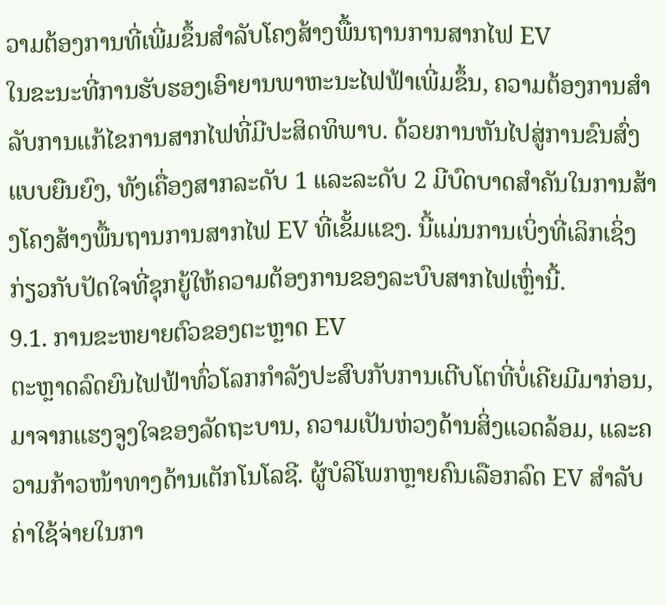ວາມຕ້ອງການທີ່ເພີ່ມຂຶ້ນສໍາລັບໂຄງສ້າງພື້ນຖານການສາກໄຟ EV
ໃນຂະນະທີ່ການຮັບຮອງເອົາຍານພາຫະນະໄຟຟ້າເພີ່ມຂຶ້ນ, ຄວາມຕ້ອງການສໍາລັບການແກ້ໄຂການສາກໄຟທີ່ມີປະສິດທິພາບ. ດ້ວຍການຫັນໄປສູ່ການຂົນສົ່ງແບບຍືນຍົງ, ທັງເຄື່ອງສາກລະດັບ 1 ແລະລະດັບ 2 ມີບົດບາດສໍາຄັນໃນການສ້າງໂຄງສ້າງພື້ນຖານການສາກໄຟ EV ທີ່ເຂັ້ມແຂງ. ນີ້ແມ່ນການເບິ່ງທີ່ເລິກເຊິ່ງກ່ຽວກັບປັດໃຈທີ່ຊຸກຍູ້ໃຫ້ຄວາມຕ້ອງການຂອງລະບົບສາກໄຟເຫຼົ່ານີ້.
9.1. ການຂະຫຍາຍຕົວຂອງຕະຫຼາດ EV
ຕະຫຼາດລົດຍົນໄຟຟ້າທົ່ວໂລກກຳລັງປະສົບກັບການເຕີບໂຕທີ່ບໍ່ເຄີຍມີມາກ່ອນ, ມາຈາກແຮງຈູງໃຈຂອງລັດຖະບານ, ຄວາມເປັນຫ່ວງດ້ານສິ່ງແວດລ້ອມ, ແລະຄວາມກ້າວໜ້າທາງດ້ານເຕັກໂນໂລຊີ. ຜູ້ບໍລິໂພກຫຼາຍຄົນເລືອກລົດ EV ສໍາລັບຄ່າໃຊ້ຈ່າຍໃນກາ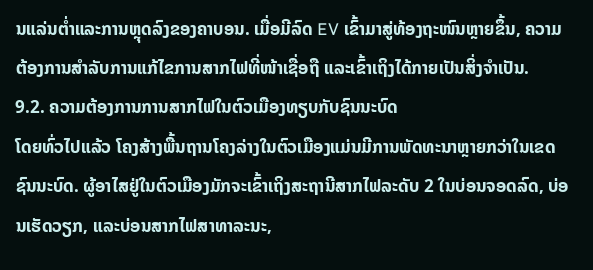ນແລ່ນຕ່ຳແລະການຫຼຸດລົງຂອງຄາບອນ. ເມື່ອມີລົດ EV ເຂົ້າມາສູ່ທ້ອງຖະໜົນຫຼາຍຂຶ້ນ, ຄວາມຕ້ອງການສຳລັບການແກ້ໄຂການສາກໄຟທີ່ໜ້າເຊື່ອຖື ແລະເຂົ້າເຖິງໄດ້ກາຍເປັນສິ່ງຈຳເປັນ.
9.2. ຄວາມຕ້ອງການການສາກໄຟໃນຕົວເມືອງທຽບກັບຊົນນະບົດ
ໂດຍທົ່ວໄປແລ້ວ ໂຄງສ້າງພື້ນຖານໂຄງລ່າງໃນຕົວເມືອງແມ່ນມີການພັດທະນາຫຼາຍກວ່າໃນເຂດຊົນນະບົດ. ຜູ້ອາໄສຢູ່ໃນຕົວເມືອງມັກຈະເຂົ້າເຖິງສະຖານີສາກໄຟລະດັບ 2 ໃນບ່ອນຈອດລົດ, ບ່ອນເຮັດວຽກ, ແລະບ່ອນສາກໄຟສາທາລະນະ,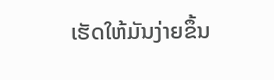ເຮັດໃຫ້ມັນງ່າຍຂຶ້ນ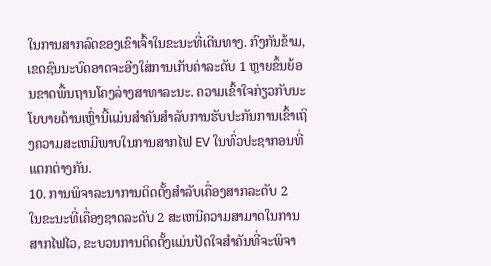ໃນການສາກລົດຂອງເຂົາເຈົ້າໃນຂະນະທີ່ເດີນທາງ. ກົງກັນຂ້າມ, ເຂດຊົນນະບົດອາດຈະອີງໃສ່ການເກັບຄ່າລະດັບ 1 ຫຼາຍຂຶ້ນຍ້ອນຂາດພື້ນຖານໂຄງລ່າງສາທາລະນະ. ຄວາມເຂົ້າໃຈກ່ຽວກັບນະໂຍບາຍດ້ານເຫຼົ່ານີ້ແມ່ນສໍາຄັນສໍາລັບການຮັບປະກັນການເຂົ້າເຖິງຄວາມສະເຫມີພາບໃນການສາກໄຟ EV ໃນທົ່ວປະຊາກອນທີ່ແຕກຕ່າງກັນ.
10. ການພິຈາລະນາການຕິດຕັ້ງສຳລັບເຄື່ອງສາກລະດັບ 2
ໃນຂະນະທີ່ເຄື່ອງຊາດລະດັບ 2 ສະເຫນີຄວາມສາມາດໃນການສາກໄຟໄວ, ຂະບວນການຕິດຕັ້ງແມ່ນປັດໃຈສໍາຄັນທີ່ຈະພິຈາ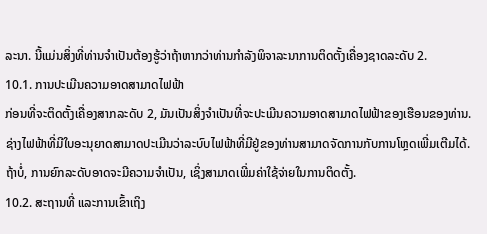ລະນາ. ນີ້ແມ່ນສິ່ງທີ່ທ່ານຈໍາເປັນຕ້ອງຮູ້ວ່າຖ້າຫາກວ່າທ່ານກໍາລັງພິຈາລະນາການຕິດຕັ້ງເຄື່ອງຊາດລະດັບ 2.
10.1. ການປະເມີນຄວາມອາດສາມາດໄຟຟ້າ
ກ່ອນທີ່ຈະຕິດຕັ້ງເຄື່ອງສາກລະດັບ 2, ມັນເປັນສິ່ງຈໍາເປັນທີ່ຈະປະເມີນຄວາມອາດສາມາດໄຟຟ້າຂອງເຮືອນຂອງທ່ານ. ຊ່າງໄຟຟ້າທີ່ມີໃບອະນຸຍາດສາມາດປະເມີນວ່າລະບົບໄຟຟ້າທີ່ມີຢູ່ຂອງທ່ານສາມາດຈັດການກັບການໂຫຼດເພີ່ມເຕີມໄດ້. ຖ້າບໍ່, ການຍົກລະດັບອາດຈະມີຄວາມຈໍາເປັນ, ເຊິ່ງສາມາດເພີ່ມຄ່າໃຊ້ຈ່າຍໃນການຕິດຕັ້ງ.
10.2. ສະຖານທີ່ ແລະການເຂົ້າເຖິງ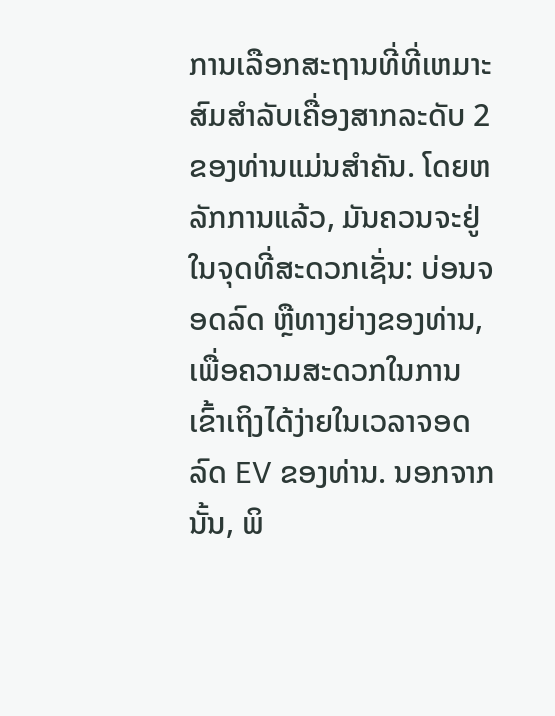ການເລືອກສະຖານທີ່ທີ່ເຫມາະສົມສໍາລັບເຄື່ອງສາກລະດັບ 2 ຂອງທ່ານແມ່ນສໍາຄັນ. ໂດຍຫລັກການແລ້ວ, ມັນຄວນຈະຢູ່ໃນຈຸດທີ່ສະດວກເຊັ່ນ: ບ່ອນຈອດລົດ ຫຼືທາງຍ່າງຂອງທ່ານ, ເພື່ອຄວາມສະດວກໃນການເຂົ້າເຖິງໄດ້ງ່າຍໃນເວລາຈອດລົດ EV ຂອງທ່ານ. ນອກຈາກນັ້ນ, ພິ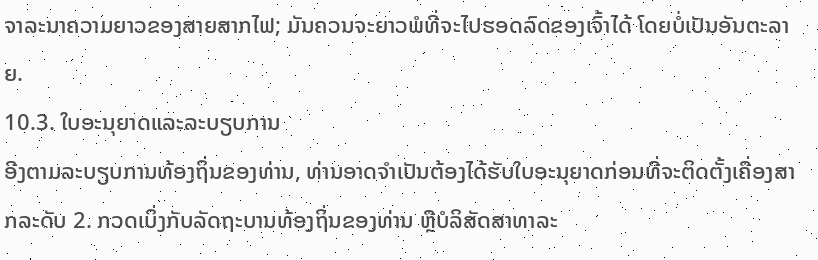ຈາລະນາຄວາມຍາວຂອງສາຍສາກໄຟ; ມັນຄວນຈະຍາວພໍທີ່ຈະໄປຮອດລົດຂອງເຈົ້າໄດ້ ໂດຍບໍ່ເປັນອັນຕະລາຍ.
10.3. ໃບອະນຸຍາດແລະລະບຽບການ
ອີງຕາມລະບຽບການທ້ອງຖິ່ນຂອງທ່ານ, ທ່ານອາດຈໍາເປັນຕ້ອງໄດ້ຮັບໃບອະນຸຍາດກ່ອນທີ່ຈະຕິດຕັ້ງເຄື່ອງສາກລະດັບ 2. ກວດເບິ່ງກັບລັດຖະບານທ້ອງຖິ່ນຂອງທ່ານ ຫຼືບໍລິສັດສາທາລະ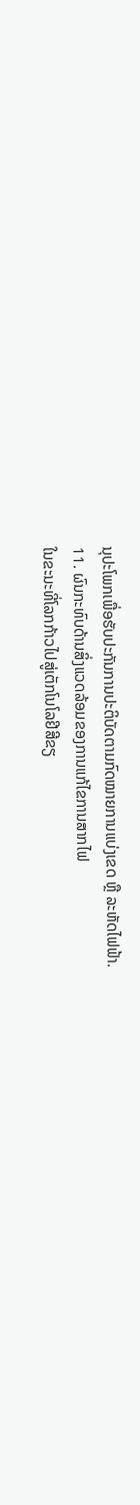ນຸປະໂພກເພື່ອຮັບປະກັນການປະຕິບັດຕາມກົດໝາຍການແບ່ງເຂດ ຫຼື ລະຫັດໄຟຟ້າ.
11. ຜົນກະທົບດ້ານສິ່ງແວດລ້ອມຂອງການແກ້ໄຂການສາກໄຟ
ໃນຂະນະທີ່ໂລກກ້າວໄປສູ່ເຕັກໂນໂລຢີສີຂຽ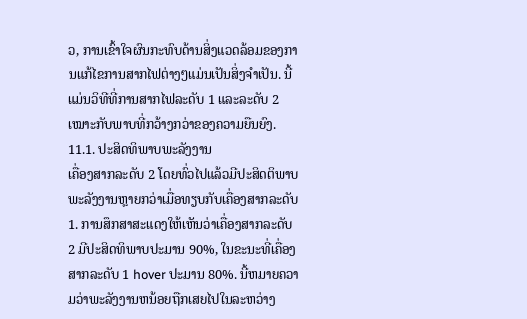ວ, ການເຂົ້າໃຈຜົນກະທົບດ້ານສິ່ງແວດລ້ອມຂອງການແກ້ໄຂການສາກໄຟຕ່າງໆແມ່ນເປັນສິ່ງຈໍາເປັນ. ນີ້ແມ່ນວິທີທີ່ການສາກໄຟລະດັບ 1 ແລະລະດັບ 2 ເໝາະກັບພາບທີ່ກວ້າງກວ່າຂອງຄວາມຍືນຍົງ.
11.1. ປະສິດທິພາບພະລັງງານ
ເຄື່ອງສາກລະດັບ 2 ໂດຍທົ່ວໄປແລ້ວມີປະສິດຕິພາບພະລັງງານຫຼາຍກວ່າເມື່ອທຽບກັບເຄື່ອງສາກລະດັບ 1. ການສຶກສາສະແດງໃຫ້ເຫັນວ່າເຄື່ອງສາກລະດັບ 2 ມີປະສິດທິພາບປະມານ 90%, ໃນຂະນະທີ່ເຄື່ອງສາກລະດັບ 1 hover ປະມານ 80%. ນີ້ຫມາຍຄວາມວ່າພະລັງງານຫນ້ອຍຖືກເສຍໄປໃນລະຫວ່າງ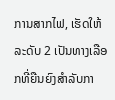ການສາກໄຟ, ເຮັດໃຫ້ລະດັບ 2 ເປັນທາງເລືອກທີ່ຍືນຍົງສໍາລັບກາ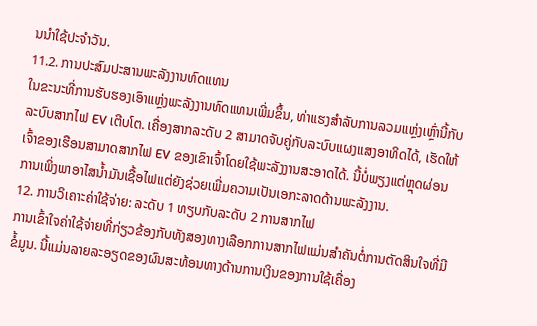ນນໍາໃຊ້ປະຈໍາວັນ.
11.2. ການປະສົມປະສານພະລັງງານທົດແທນ
ໃນຂະນະທີ່ການຮັບຮອງເອົາແຫຼ່ງພະລັງງານທົດແທນເພີ່ມຂຶ້ນ, ທ່າແຮງສໍາລັບການລວມແຫຼ່ງເຫຼົ່ານີ້ກັບລະບົບສາກໄຟ EV ເຕີບໂຕ. ເຄື່ອງສາກລະດັບ 2 ສາມາດຈັບຄູ່ກັບລະບົບແຜງແສງອາທິດໄດ້, ເຮັດໃຫ້ເຈົ້າຂອງເຮືອນສາມາດສາກໄຟ EV ຂອງເຂົາເຈົ້າໂດຍໃຊ້ພະລັງງານສະອາດໄດ້. ນີ້ບໍ່ພຽງແຕ່ຫຼຸດຜ່ອນການເພິ່ງພາອາໄສນໍ້າມັນເຊື້ອໄຟແຕ່ຍັງຊ່ວຍເພີ່ມຄວາມເປັນເອກະລາດດ້ານພະລັງງານ.
12. ການວິເຄາະຄ່າໃຊ້ຈ່າຍ: ລະດັບ 1 ທຽບກັບລະດັບ 2 ການສາກໄຟ
ການເຂົ້າໃຈຄ່າໃຊ້ຈ່າຍທີ່ກ່ຽວຂ້ອງກັບທັງສອງທາງເລືອກການສາກໄຟແມ່ນສໍາຄັນຕໍ່ການຕັດສິນໃຈທີ່ມີຂໍ້ມູນ. ນີ້ແມ່ນລາຍລະອຽດຂອງຜົນສະທ້ອນທາງດ້ານການເງິນຂອງການໃຊ້ເຄື່ອງ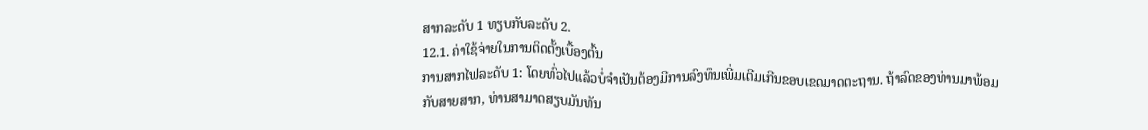ສາກລະດັບ 1 ທຽບກັບລະດັບ 2.
12.1. ຄ່າໃຊ້ຈ່າຍໃນການຕິດຕັ້ງເບື້ອງຕົ້ນ
ການສາກໄຟລະດັບ 1: ໂດຍທົ່ວໄປແລ້ວບໍ່ຈໍາເປັນຕ້ອງມີການລົງທຶນເພີ່ມເຕີມເກີນຂອບເຂດມາດຕະຖານ. ຖ້າລົດຂອງທ່ານມາພ້ອມກັບສາຍສາກ, ທ່ານສາມາດສຽບມັນທັນ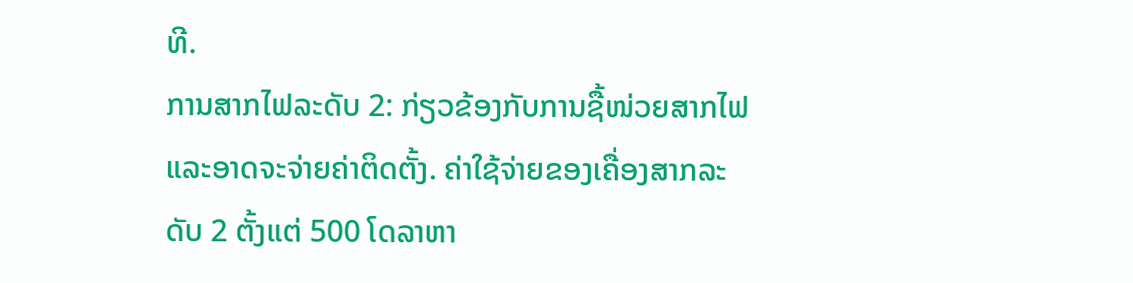ທີ.
ການສາກໄຟລະດັບ 2: ກ່ຽວຂ້ອງກັບການຊື້ໜ່ວຍສາກໄຟ ແລະອາດຈະຈ່າຍຄ່າຕິດຕັ້ງ. ຄ່າໃຊ້ຈ່າຍຂອງເຄື່ອງສາກລະດັບ 2 ຕັ້ງແຕ່ 500 ໂດລາຫາ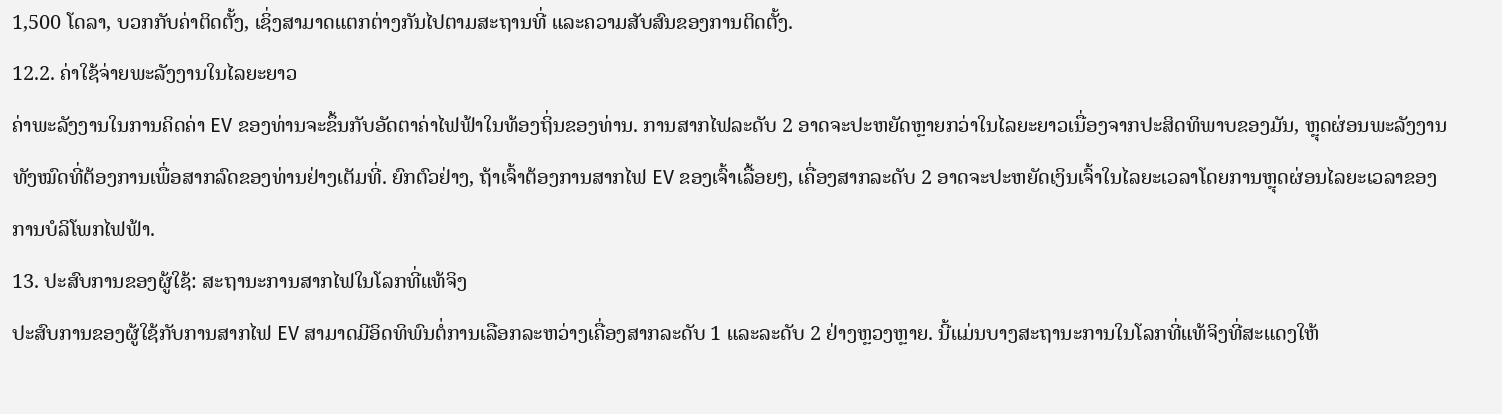1,500 ໂດລາ, ບວກກັບຄ່າຕິດຕັ້ງ, ເຊິ່ງສາມາດແຕກຕ່າງກັນໄປຕາມສະຖານທີ່ ແລະຄວາມສັບສົນຂອງການຕິດຕັ້ງ.
12.2. ຄ່າໃຊ້ຈ່າຍພະລັງງານໃນໄລຍະຍາວ
ຄ່າພະລັງງານໃນການຄິດຄ່າ EV ຂອງທ່ານຈະຂຶ້ນກັບອັດຕາຄ່າໄຟຟ້າໃນທ້ອງຖິ່ນຂອງທ່ານ. ການສາກໄຟລະດັບ 2 ອາດຈະປະຫຍັດຫຼາຍກວ່າໃນໄລຍະຍາວເນື່ອງຈາກປະສິດທິພາບຂອງມັນ, ຫຼຸດຜ່ອນພະລັງງານທັງໝົດທີ່ຕ້ອງການເພື່ອສາກລົດຂອງທ່ານຢ່າງເຕັມທີ່. ຍົກຕົວຢ່າງ, ຖ້າເຈົ້າຕ້ອງການສາກໄຟ EV ຂອງເຈົ້າເລື້ອຍໆ, ເຄື່ອງສາກລະດັບ 2 ອາດຈະປະຫຍັດເງິນເຈົ້າໃນໄລຍະເວລາໂດຍການຫຼຸດຜ່ອນໄລຍະເວລາຂອງການບໍລິໂພກໄຟຟ້າ.
13. ປະສົບການຂອງຜູ້ໃຊ້: ສະຖານະການສາກໄຟໃນໂລກທີ່ແທ້ຈິງ
ປະສົບການຂອງຜູ້ໃຊ້ກັບການສາກໄຟ EV ສາມາດມີອິດທິພົນຕໍ່ການເລືອກລະຫວ່າງເຄື່ອງສາກລະດັບ 1 ແລະລະດັບ 2 ຢ່າງຫຼວງຫຼາຍ. ນີ້ແມ່ນບາງສະຖານະການໃນໂລກທີ່ແທ້ຈິງທີ່ສະແດງໃຫ້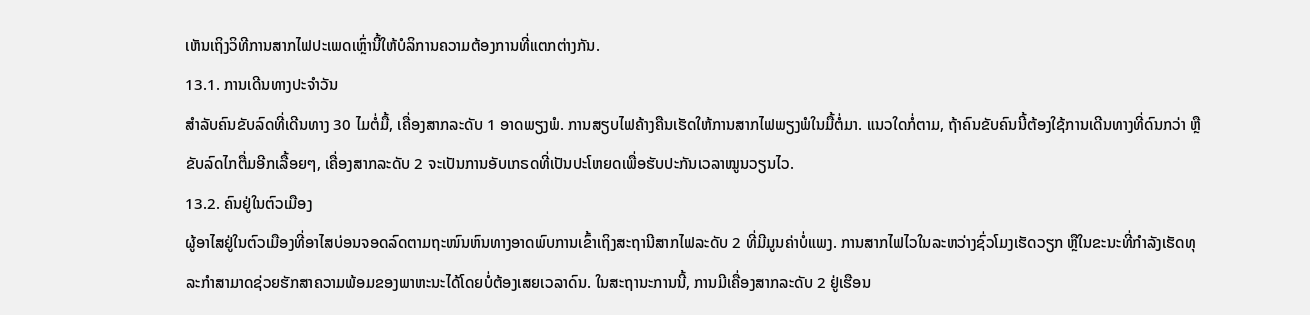ເຫັນເຖິງວິທີການສາກໄຟປະເພດເຫຼົ່ານີ້ໃຫ້ບໍລິການຄວາມຕ້ອງການທີ່ແຕກຕ່າງກັນ.
13.1. ການເດີນທາງປະຈໍາວັນ
ສໍາລັບຄົນຂັບລົດທີ່ເດີນທາງ 30 ໄມຕໍ່ມື້, ເຄື່ອງສາກລະດັບ 1 ອາດພຽງພໍ. ການສຽບໄຟຄ້າງຄືນເຮັດໃຫ້ການສາກໄຟພຽງພໍໃນມື້ຕໍ່ມາ. ແນວໃດກໍ່ຕາມ, ຖ້າຄົນຂັບຄົນນີ້ຕ້ອງໃຊ້ການເດີນທາງທີ່ດົນກວ່າ ຫຼື ຂັບລົດໄກຕື່ມອີກເລື້ອຍໆ, ເຄື່ອງສາກລະດັບ 2 ຈະເປັນການອັບເກຣດທີ່ເປັນປະໂຫຍດເພື່ອຮັບປະກັນເວລາໝູນວຽນໄວ.
13.2. ຄົນຢູ່ໃນຕົວເມືອງ
ຜູ້ອາໄສຢູ່ໃນຕົວເມືອງທີ່ອາໄສບ່ອນຈອດລົດຕາມຖະໜົນຫົນທາງອາດພົບການເຂົ້າເຖິງສະຖານີສາກໄຟລະດັບ 2 ທີ່ມີມູນຄ່າບໍ່ແພງ. ການສາກໄຟໄວໃນລະຫວ່າງຊົ່ວໂມງເຮັດວຽກ ຫຼືໃນຂະນະທີ່ກຳລັງເຮັດທຸລະກຳສາມາດຊ່ວຍຮັກສາຄວາມພ້ອມຂອງພາຫະນະໄດ້ໂດຍບໍ່ຕ້ອງເສຍເວລາດົນ. ໃນສະຖານະການນີ້, ການມີເຄື່ອງສາກລະດັບ 2 ຢູ່ເຮືອນ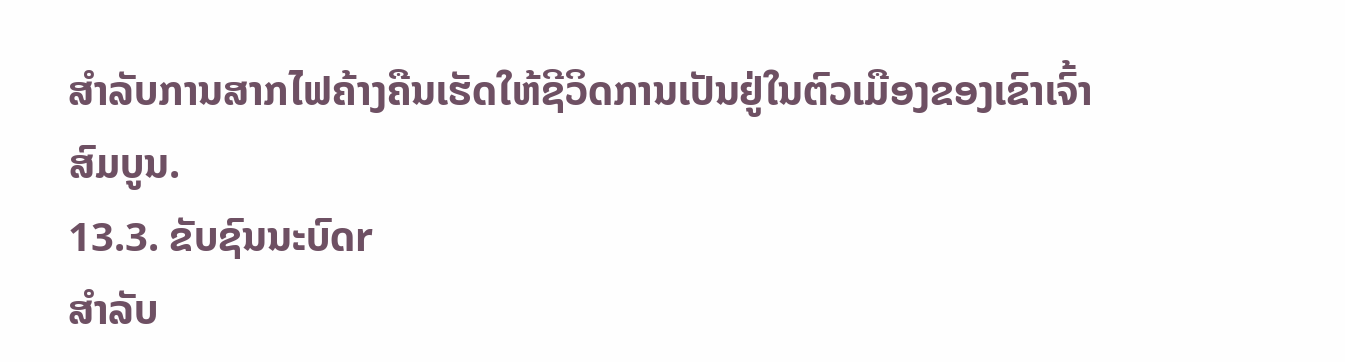ສໍາລັບການສາກໄຟຄ້າງຄືນເຮັດໃຫ້ຊີວິດການເປັນຢູ່ໃນຕົວເມືອງຂອງເຂົາເຈົ້າສົມບູນ.
13.3. ຂັບຊົນນະບົດr
ສຳລັບ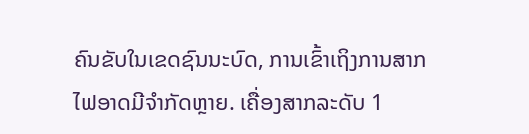ຄົນຂັບໃນເຂດຊົນນະບົດ, ການເຂົ້າເຖິງການສາກໄຟອາດມີຈຳກັດຫຼາຍ. ເຄື່ອງສາກລະດັບ 1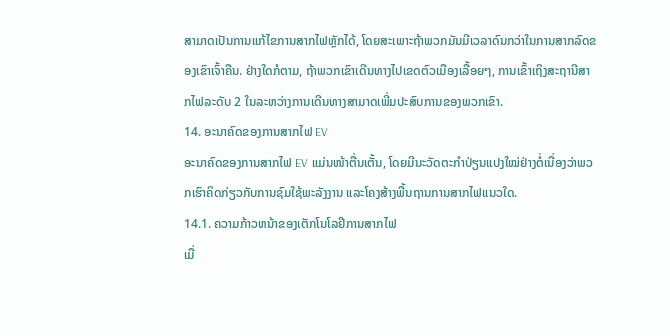ສາມາດເປັນການແກ້ໄຂການສາກໄຟຫຼັກໄດ້, ໂດຍສະເພາະຖ້າພວກມັນມີເວລາດົນກວ່າໃນການສາກລົດຂອງເຂົາເຈົ້າຄືນ. ຢ່າງໃດກໍຕາມ, ຖ້າພວກເຂົາເດີນທາງໄປເຂດຕົວເມືອງເລື້ອຍໆ, ການເຂົ້າເຖິງສະຖານີສາກໄຟລະດັບ 2 ໃນລະຫວ່າງການເດີນທາງສາມາດເພີ່ມປະສົບການຂອງພວກເຂົາ.
14. ອະນາຄົດຂອງການສາກໄຟ EV
ອະນາຄົດຂອງການສາກໄຟ EV ແມ່ນໜ້າຕື່ນເຕັ້ນ, ໂດຍມີນະວັດຕະກໍາປ່ຽນແປງໃໝ່ຢ່າງຕໍ່ເນື່ອງວ່າພວກເຮົາຄິດກ່ຽວກັບການຊົມໃຊ້ພະລັງງານ ແລະໂຄງສ້າງພື້ນຖານການສາກໄຟແນວໃດ.
14.1. ຄວາມກ້າວຫນ້າຂອງເຕັກໂນໂລຢີການສາກໄຟ
ເມື່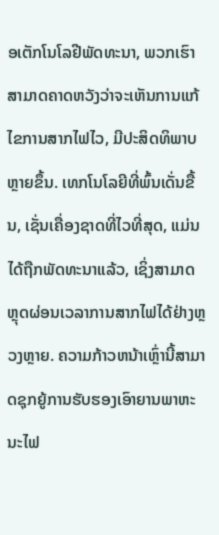ອເຕັກໂນໂລຢີພັດທະນາ, ພວກເຮົາສາມາດຄາດຫວັງວ່າຈະເຫັນການແກ້ໄຂການສາກໄຟໄວ, ມີປະສິດທິພາບຫຼາຍຂຶ້ນ. ເທກໂນໂລຍີທີ່ພົ້ນເດັ່ນຂື້ນ, ເຊັ່ນເຄື່ອງຊາດທີ່ໄວທີ່ສຸດ, ແມ່ນໄດ້ຖືກພັດທະນາແລ້ວ, ເຊິ່ງສາມາດຫຼຸດຜ່ອນເວລາການສາກໄຟໄດ້ຢ່າງຫຼວງຫຼາຍ. ຄວາມກ້າວຫນ້າເຫຼົ່ານີ້ສາມາດຊຸກຍູ້ການຮັບຮອງເອົາຍານພາຫະນະໄຟ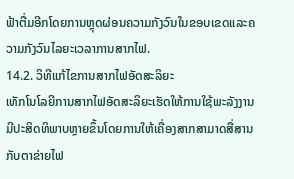ຟ້າຕື່ມອີກໂດຍການຫຼຸດຜ່ອນຄວາມກັງວົນໃນຂອບເຂດແລະຄວາມກັງວົນໄລຍະເວລາການສາກໄຟ.
14.2. ວິທີແກ້ໄຂການສາກໄຟອັດສະລິຍະ
ເທັກໂນໂລຍີການສາກໄຟອັດສະລິຍະເຮັດໃຫ້ການໃຊ້ພະລັງງານມີປະສິດທິພາບຫຼາຍຂຶ້ນໂດຍການໃຫ້ເຄື່ອງສາກສາມາດສື່ສານກັບຕາຂ່າຍໄຟ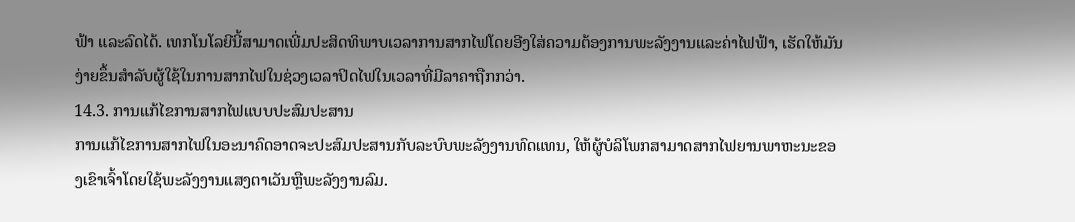ຟ້າ ແລະລົດໄດ້. ເທກໂນໂລຍີນີ້ສາມາດເພີ່ມປະສິດທິພາບເວລາການສາກໄຟໂດຍອີງໃສ່ຄວາມຕ້ອງການພະລັງງານແລະຄ່າໄຟຟ້າ, ເຮັດໃຫ້ມັນງ່າຍຂຶ້ນສໍາລັບຜູ້ໃຊ້ໃນການສາກໄຟໃນຊ່ວງເວລາປິດໄຟໃນເວລາທີ່ມີລາຄາຖືກກວ່າ.
14.3. ການແກ້ໄຂການສາກໄຟແບບປະສົມປະສານ
ການແກ້ໄຂການສາກໄຟໃນອະນາຄົດອາດຈະປະສົມປະສານກັບລະບົບພະລັງງານທົດແທນ, ໃຫ້ຜູ້ບໍລິໂພກສາມາດສາກໄຟຍານພາຫະນະຂອງເຂົາເຈົ້າໂດຍໃຊ້ພະລັງງານແສງຕາເວັນຫຼືພະລັງງານລົມ.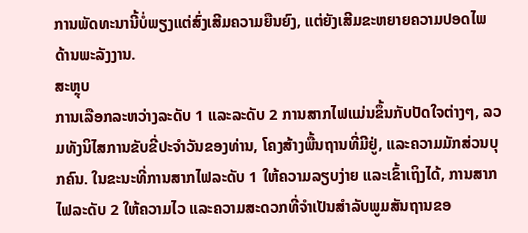ການພັດທະນານີ້ບໍ່ພຽງແຕ່ສົ່ງເສີມຄວາມຍືນຍົງ, ແຕ່ຍັງເສີມຂະຫຍາຍຄວາມປອດໄພດ້ານພະລັງງານ.
ສະຫຼຸບ
ການເລືອກລະຫວ່າງລະດັບ 1 ແລະລະດັບ 2 ການສາກໄຟແມ່ນຂຶ້ນກັບປັດໃຈຕ່າງໆ, ລວມທັງນິໄສການຂັບຂີ່ປະຈໍາວັນຂອງທ່ານ, ໂຄງສ້າງພື້ນຖານທີ່ມີຢູ່, ແລະຄວາມມັກສ່ວນບຸກຄົນ. ໃນຂະນະທີ່ການສາກໄຟລະດັບ 1 ໃຫ້ຄວາມລຽບງ່າຍ ແລະເຂົ້າເຖິງໄດ້, ການສາກໄຟລະດັບ 2 ໃຫ້ຄວາມໄວ ແລະຄວາມສະດວກທີ່ຈຳເປັນສຳລັບພູມສັນຖານຂອ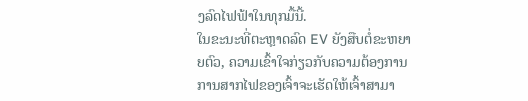ງລົດໄຟຟ້າໃນທຸກມື້ນີ້.
ໃນຂະນະທີ່ຕະຫຼາດລົດ EV ຍັງສືບຕໍ່ຂະຫຍາຍຕົວ, ຄວາມເຂົ້າໃຈກ່ຽວກັບຄວາມຕ້ອງການການສາກໄຟຂອງເຈົ້າຈະເຮັດໃຫ້ເຈົ້າສາມາ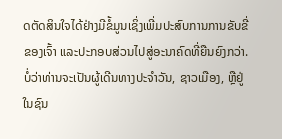ດຕັດສິນໃຈໄດ້ຢ່າງມີຂໍ້ມູນເຊິ່ງເພີ່ມປະສົບການການຂັບຂີ່ຂອງເຈົ້າ ແລະປະກອບສ່ວນໄປສູ່ອະນາຄົດທີ່ຍືນຍົງກວ່າ. ບໍ່ວ່າທ່ານຈະເປັນຜູ້ເດີນທາງປະຈໍາວັນ, ຊາວເມືອງ, ຫຼືຢູ່ໃນຊົນ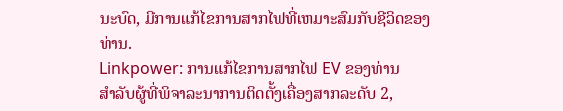ນະບົດ, ມີການແກ້ໄຂການສາກໄຟທີ່ເຫມາະສົມກັບຊີວິດຂອງທ່ານ.
Linkpower: ການແກ້ໄຂການສາກໄຟ EV ຂອງທ່ານ
ສໍາລັບຜູ້ທີ່ພິຈາລະນາການຕິດຕັ້ງເຄື່ອງສາກລະດັບ 2,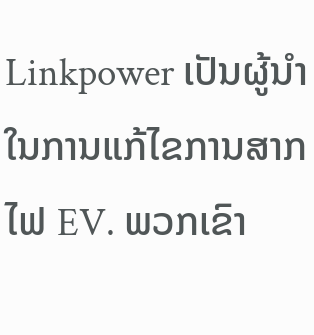Linkpower ເປັນຜູ້ນໍາໃນການແກ້ໄຂການສາກໄຟ EV. ພວກເຂົາ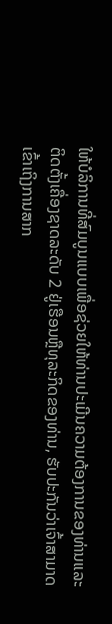ໃຫ້ບໍລິການທີ່ສົມບູນແບບເພື່ອຊ່ວຍໃຫ້ທ່ານປະເມີນຄວາມຕ້ອງການຂອງທ່ານແລະຕິດຕັ້ງເຄື່ອງຊາດລະດັບ 2 ຢູ່ເຮືອນຫຼືທຸລະກິດຂອງທ່ານ, ຮັບປະກັນວ່າເຈົ້າສາມາດເຂົ້າເຖິງການສາກ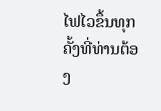ໄຟໄວຂຶ້ນທຸກຄັ້ງທີ່ທ່ານຕ້ອງ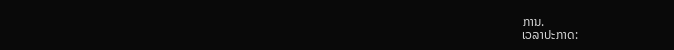ການ.
ເວລາປະກາດ: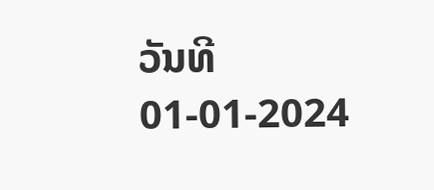ວັນທີ 01-01-2024